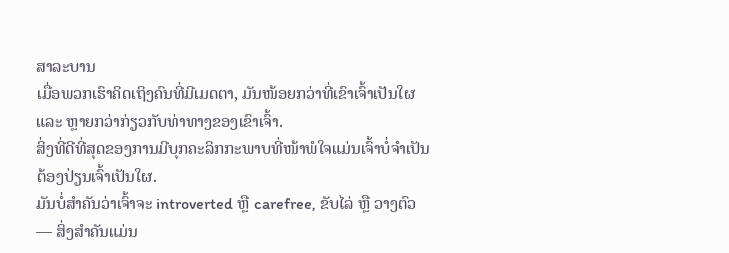ສາລະບານ
ເມື່ອພວກເຮົາຄິດເຖິງຄົນທີ່ມີເມດຕາ, ມັນໜ້ອຍກວ່າທີ່ເຂົາເຈົ້າເປັນໃຜ ແລະ ຫຼາຍກວ່າກ່ຽວກັບທ່າທາງຂອງເຂົາເຈົ້າ.
ສິ່ງທີ່ດີທີ່ສຸດຂອງການມີບຸກຄະລິກກະພາບທີ່ໜ້າພໍໃຈແມ່ນເຈົ້າບໍ່ຈຳເປັນຕ້ອງປ່ຽນເຈົ້າເປັນໃຜ.
ມັນບໍ່ສຳຄັນວ່າເຈົ້າຈະ introverted ຫຼື carefree, ຂັບໄລ່ ຫຼື ວາງຕົວ — ສິ່ງສຳຄັນແມ່ນ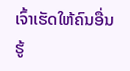ເຈົ້າເຮັດໃຫ້ຄົນອື່ນຮູ້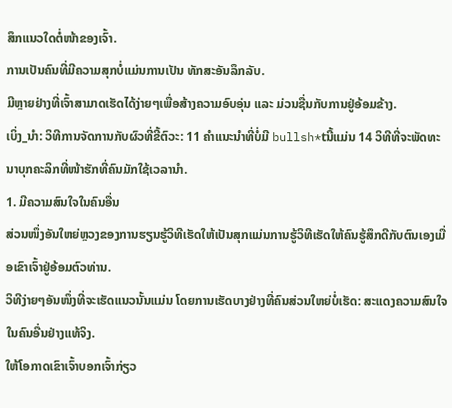ສຶກແນວໃດຕໍ່ໜ້າຂອງເຈົ້າ.
ການເປັນຄົນທີ່ມີຄວາມສຸກບໍ່ແມ່ນການເປັນ ທັກສະອັນລຶກລັບ.
ມີຫຼາຍຢ່າງທີ່ເຈົ້າສາມາດເຮັດໄດ້ງ່າຍໆເພື່ອສ້າງຄວາມອົບອຸ່ນ ແລະ ມ່ວນຊື່ນກັບການຢູ່ອ້ອມຂ້າງ.
ເບິ່ງ_ນຳ: ວິທີການຈັດການກັບຜົວທີ່ຂີ້ຕົວະ: 11 ຄໍາແນະນໍາທີ່ບໍ່ມີ bullsh*tນີ້ແມ່ນ 14 ວິທີທີ່ຈະພັດທະນາບຸກຄະລິກທີ່ໜ້າຮັກທີ່ຄົນມັກໃຊ້ເວລານຳ.
1. ມີຄວາມສົນໃຈໃນຄົນອື່ນ
ສ່ວນໜຶ່ງອັນໃຫຍ່ຫຼວງຂອງການຮຽນຮູ້ວິທີເຮັດໃຫ້ເປັນສຸກແມ່ນການຮູ້ວິທີເຮັດໃຫ້ຄົນຮູ້ສຶກດີກັບຕົນເອງເມື່ອເຂົາເຈົ້າຢູ່ອ້ອມຕົວທ່ານ.
ວິທີງ່າຍໆອັນໜຶ່ງທີ່ຈະເຮັດແນວນັ້ນແມ່ນ ໂດຍການເຮັດບາງຢ່າງທີ່ຄົນສ່ວນໃຫຍ່ບໍ່ເຮັດ: ສະແດງຄວາມສົນໃຈໃນຄົນອື່ນຢ່າງແທ້ຈິງ.
ໃຫ້ໂອກາດເຂົາເຈົ້າບອກເຈົ້າກ່ຽວ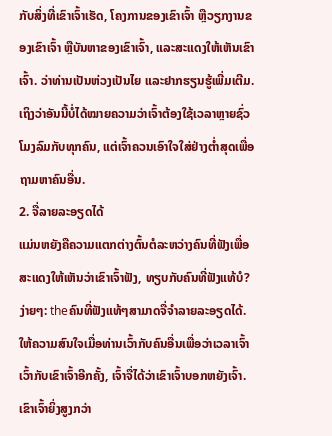ກັບສິ່ງທີ່ເຂົາເຈົ້າເຮັດ, ໂຄງການຂອງເຂົາເຈົ້າ ຫຼືວຽກງານຂອງເຂົາເຈົ້າ ຫຼືບັນຫາຂອງເຂົາເຈົ້າ, ແລະສະແດງໃຫ້ເຫັນເຂົາເຈົ້າ. ວ່າທ່ານເປັນຫ່ວງເປັນໄຍ ແລະຢາກຮຽນຮູ້ເພີ່ມເຕີມ.
ເຖິງວ່າອັນນີ້ບໍ່ໄດ້ໝາຍຄວາມວ່າເຈົ້າຕ້ອງໃຊ້ເວລາຫຼາຍຊົ່ວໂມງລົມກັບທຸກຄົນ, ແຕ່ເຈົ້າຄວນເອົາໃຈໃສ່ຢ່າງຕໍ່າສຸດເພື່ອຖາມຫາຄົນອື່ນ.
2. ຈື່ລາຍລະອຽດໄດ້
ແມ່ນຫຍັງຄືຄວາມແຕກຕ່າງຕົ້ນຕໍລະຫວ່າງຄົນທີ່ຟັງເພື່ອສະແດງໃຫ້ເຫັນວ່າເຂົາເຈົ້າຟັງ, ທຽບກັບຄົນທີ່ຟັງແທ້ບໍ?
ງ່າຍໆ: theຄົນທີ່ຟັງແທ້ໆສາມາດຈື່ຈໍາລາຍລະອຽດໄດ້.
ໃຫ້ຄວາມສົນໃຈເມື່ອທ່ານເວົ້າກັບຄົນອື່ນເພື່ອວ່າເວລາເຈົ້າເວົ້າກັບເຂົາເຈົ້າອີກຄັ້ງ, ເຈົ້າຈື່ໄດ້ວ່າເຂົາເຈົ້າບອກຫຍັງເຈົ້າ.
ເຂົາເຈົ້າຍິ່ງສູງກວ່າ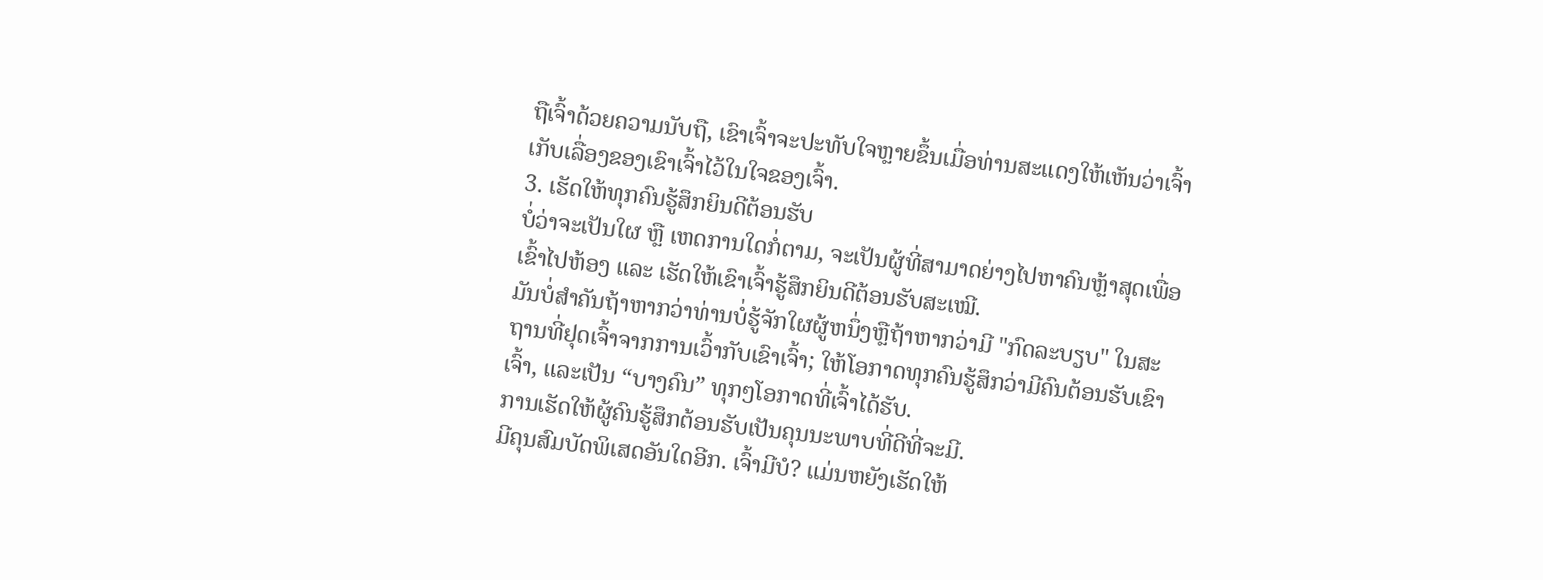ຖືເຈົ້າດ້ວຍຄວາມນັບຖື, ເຂົາເຈົ້າຈະປະທັບໃຈຫຼາຍຂຶ້ນເມື່ອທ່ານສະແດງໃຫ້ເຫັນວ່າເຈົ້າເກັບເລື່ອງຂອງເຂົາເຈົ້າໄວ້ໃນໃຈຂອງເຈົ້າ.
3. ເຮັດໃຫ້ທຸກຄົນຮູ້ສຶກຍິນດີຕ້ອນຮັບ
ບໍ່ວ່າຈະເປັນໃຜ ຫຼື ເຫດການໃດກໍ່ຕາມ, ຈະເປັນຜູ້ທີ່ສາມາດຍ່າງໄປຫາຄົນຫຼ້າສຸດເພື່ອເຂົ້າໄປຫ້ອງ ແລະ ເຮັດໃຫ້ເຂົາເຈົ້າຮູ້ສຶກຍິນດີຕ້ອນຮັບສະເໝີ.
ມັນບໍ່ສໍາຄັນຖ້າຫາກວ່າທ່ານບໍ່ຮູ້ຈັກໃຜຜູ້ຫນຶ່ງຫຼືຖ້າຫາກວ່າມີ "ກົດລະບຽບ" ໃນສະຖານທີ່ຢຸດເຈົ້າຈາກການເວົ້າກັບເຂົາເຈົ້າ; ໃຫ້ໂອກາດທຸກຄົນຮູ້ສຶກວ່າມີຄົນຕ້ອນຮັບເຂົາເຈົ້າ, ແລະເປັນ “ບາງຄົນ” ທຸກໆໂອກາດທີ່ເຈົ້າໄດ້ຮັບ.
ການເຮັດໃຫ້ຜູ້ຄົນຮູ້ສຶກຕ້ອນຮັບເປັນຄຸນນະພາບທີ່ດີທີ່ຈະມີ.
ມີຄຸນສົມບັດພິເສດອັນໃດອີກ. ເຈົ້າມີບໍ? ແມ່ນຫຍັງເຮັດໃຫ້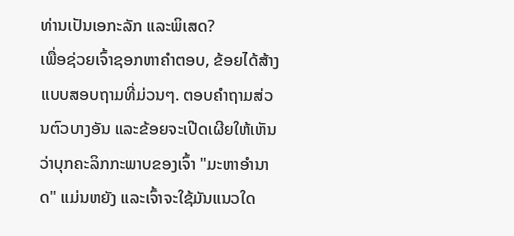ທ່ານເປັນເອກະລັກ ແລະພິເສດ?
ເພື່ອຊ່ວຍເຈົ້າຊອກຫາຄຳຕອບ, ຂ້ອຍໄດ້ສ້າງແບບສອບຖາມທີ່ມ່ວນໆ. ຕອບຄຳຖາມສ່ວນຕົວບາງອັນ ແລະຂ້ອຍຈະເປີດເຜີຍໃຫ້ເຫັນວ່າບຸກຄະລິກກະພາບຂອງເຈົ້າ "ມະຫາອຳນາດ" ແມ່ນຫຍັງ ແລະເຈົ້າຈະໃຊ້ມັນແນວໃດ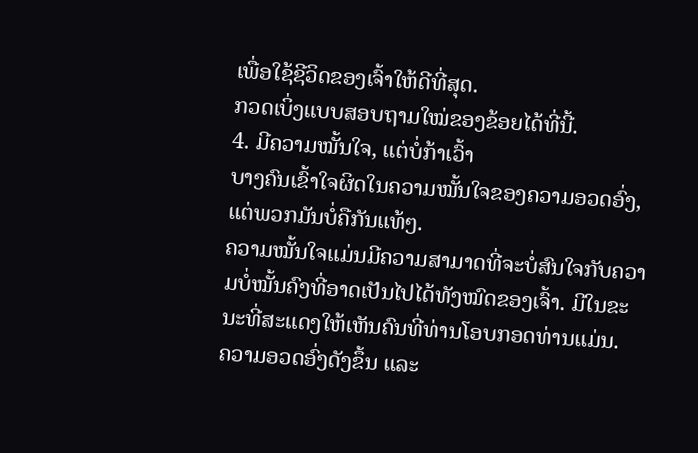ເພື່ອໃຊ້ຊີວິດຂອງເຈົ້າໃຫ້ດີທີ່ສຸດ.
ກວດເບິ່ງແບບສອບຖາມໃໝ່ຂອງຂ້ອຍໄດ້ທີ່ນີ້.
4. ມີຄວາມໝັ້ນໃຈ, ແຕ່ບໍ່ກ້າເວົ້າ
ບາງຄົນເຂົ້າໃຈຜິດໃນຄວາມໝັ້ນໃຈຂອງຄວາມອວດອົ່ງ, ແຕ່ພວກມັນບໍ່ຄືກັນແທ້ໆ.
ຄວາມໝັ້ນໃຈແມ່ນມີຄວາມສາມາດທີ່ຈະບໍ່ສົນໃຈກັບຄວາມບໍ່ໝັ້ນຄົງທີ່ອາດເປັນໄປໄດ້ທັງໝົດຂອງເຈົ້າ. ມີໃນຂະນະທີ່ສະແດງໃຫ້ເຫັນຄົນທີ່ທ່ານໂອບກອດທ່ານແມ່ນ.
ຄວາມອວດອົ່ງດັງຂຶ້ນ ແລະ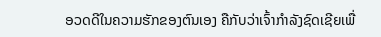ອວດດີໃນຄວາມຮັກຂອງຕົນເອງ ຄືກັບວ່າເຈົ້າກຳລັງຊົດເຊີຍເພື່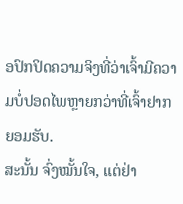ອປົກປິດຄວາມຈິງທີ່ວ່າເຈົ້າມີຄວາມບໍ່ປອດໄພຫຼາຍກວ່າທີ່ເຈົ້າຢາກຍອມຮັບ.
ສະນັ້ນ ຈົ່ງໝັ້ນໃຈ, ແຕ່ຢ່າ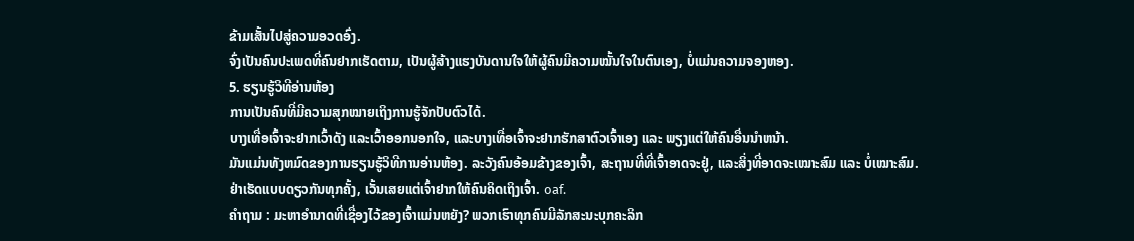ຂ້າມເສັ້ນໄປສູ່ຄວາມອວດອົ່ງ.
ຈົ່ງເປັນຄົນປະເພດທີ່ຄົນຢາກເຮັດຕາມ, ເປັນຜູ້ສ້າງແຮງບັນດານໃຈໃຫ້ຜູ້ຄົນມີຄວາມໝັ້ນໃຈໃນຕົນເອງ, ບໍ່ແມ່ນຄວາມຈອງຫອງ.
5. ຮຽນຮູ້ວິທີອ່ານຫ້ອງ
ການເປັນຄົນທີ່ມີຄວາມສຸກໝາຍເຖິງການຮູ້ຈັກປັບຕົວໄດ້.
ບາງເທື່ອເຈົ້າຈະຢາກເວົ້າດັງ ແລະເວົ້າອອກນອກໃຈ, ແລະບາງເທື່ອເຈົ້າຈະຢາກຮັກສາຕົວເຈົ້າເອງ ແລະ ພຽງແຕ່ໃຫ້ຄົນອື່ນນໍາຫນ້າ.
ມັນແມ່ນທັງຫມົດຂອງການຮຽນຮູ້ວິທີການອ່ານຫ້ອງ. ລະວັງຄົນອ້ອມຂ້າງຂອງເຈົ້າ, ສະຖານທີ່ທີ່ເຈົ້າອາດຈະຢູ່, ແລະສິ່ງທີ່ອາດຈະເໝາະສົມ ແລະ ບໍ່ເໝາະສົມ.
ຢ່າເຮັດແບບດຽວກັນທຸກຄັ້ງ, ເວັ້ນເສຍແຕ່ເຈົ້າຢາກໃຫ້ຄົນຄິດເຖິງເຈົ້າ. oaf.
ຄຳຖາມ : ມະຫາອຳນາດທີ່ເຊື່ອງໄວ້ຂອງເຈົ້າແມ່ນຫຍັງ? ພວກເຮົາທຸກຄົນມີລັກສະນະບຸກຄະລິກ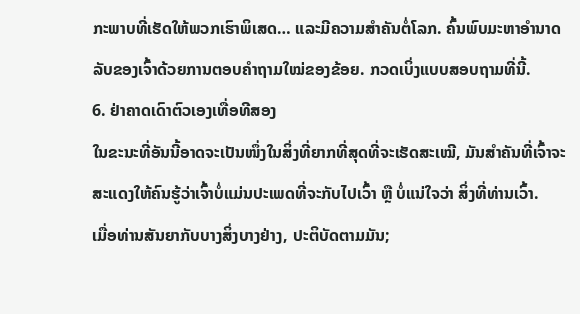ກະພາບທີ່ເຮັດໃຫ້ພວກເຮົາພິເສດ… ແລະມີຄວາມສໍາຄັນຕໍ່ໂລກ. ຄົ້ນພົບມະຫາອຳນາດລັບຂອງເຈົ້າດ້ວຍການຕອບຄຳຖາມໃໝ່ຂອງຂ້ອຍ. ກວດເບິ່ງແບບສອບຖາມທີ່ນີ້.
6. ຢ່າຄາດເດົາຕົວເອງເທື່ອທີສອງ
ໃນຂະນະທີ່ອັນນີ້ອາດຈະເປັນໜຶ່ງໃນສິ່ງທີ່ຍາກທີ່ສຸດທີ່ຈະເຮັດສະເໝີ, ມັນສຳຄັນທີ່ເຈົ້າຈະສະແດງໃຫ້ຄົນຮູ້ວ່າເຈົ້າບໍ່ແມ່ນປະເພດທີ່ຈະກັບໄປເວົ້າ ຫຼື ບໍ່ແນ່ໃຈວ່າ ສິ່ງທີ່ທ່ານເວົ້າ.
ເມື່ອທ່ານສັນຍາກັບບາງສິ່ງບາງຢ່າງ, ປະຕິບັດຕາມມັນ;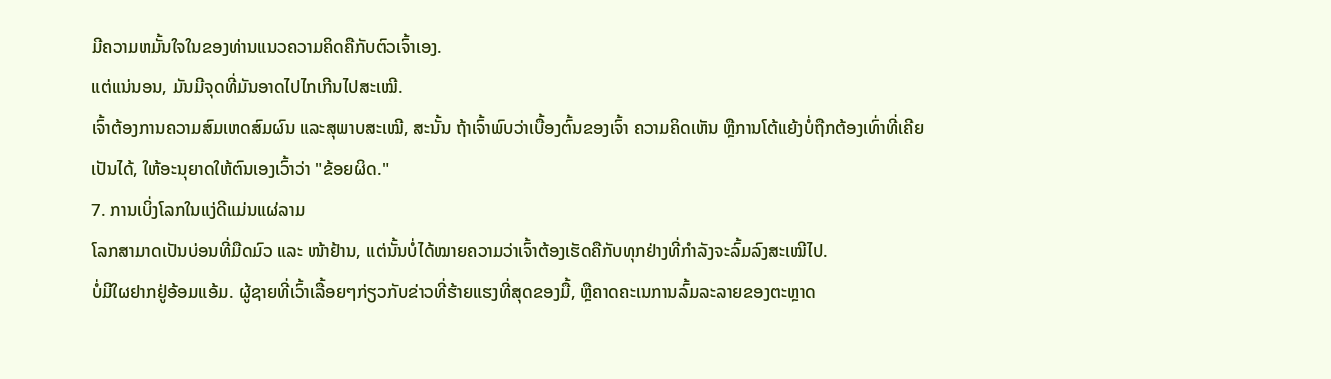ມີຄວາມຫມັ້ນໃຈໃນຂອງທ່ານແນວຄວາມຄິດຄືກັບຕົວເຈົ້າເອງ.
ແຕ່ແນ່ນອນ, ມັນມີຈຸດທີ່ມັນອາດໄປໄກເກີນໄປສະເໝີ.
ເຈົ້າຕ້ອງການຄວາມສົມເຫດສົມຜົນ ແລະສຸພາບສະເໝີ, ສະນັ້ນ ຖ້າເຈົ້າພົບວ່າເບື້ອງຕົ້ນຂອງເຈົ້າ ຄວາມຄິດເຫັນ ຫຼືການໂຕ້ແຍ້ງບໍ່ຖືກຕ້ອງເທົ່າທີ່ເຄີຍເປັນໄດ້, ໃຫ້ອະນຸຍາດໃຫ້ຕົນເອງເວົ້າວ່າ "ຂ້ອຍຜິດ."
7. ການເບິ່ງໂລກໃນແງ່ດີແມ່ນແຜ່ລາມ
ໂລກສາມາດເປັນບ່ອນທີ່ມືດມົວ ແລະ ໜ້າຢ້ານ, ແຕ່ນັ້ນບໍ່ໄດ້ໝາຍຄວາມວ່າເຈົ້າຕ້ອງເຮັດຄືກັບທຸກຢ່າງທີ່ກຳລັງຈະລົ້ມລົງສະເໝີໄປ.
ບໍ່ມີໃຜຢາກຢູ່ອ້ອມແອ້ມ. ຜູ້ຊາຍທີ່ເວົ້າເລື້ອຍໆກ່ຽວກັບຂ່າວທີ່ຮ້າຍແຮງທີ່ສຸດຂອງມື້, ຫຼືຄາດຄະເນການລົ້ມລະລາຍຂອງຕະຫຼາດ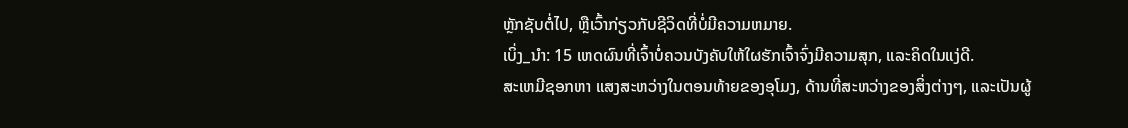ຫຼັກຊັບຕໍ່ໄປ, ຫຼືເວົ້າກ່ຽວກັບຊີວິດທີ່ບໍ່ມີຄວາມຫມາຍ.
ເບິ່ງ_ນຳ: 15 ເຫດຜົນທີ່ເຈົ້າບໍ່ຄວນບັງຄັບໃຫ້ໃຜຮັກເຈົ້າຈົ່ງມີຄວາມສຸກ, ແລະຄິດໃນແງ່ດີ.
ສະເຫມີຊອກຫາ ແສງສະຫວ່າງໃນຕອນທ້າຍຂອງອຸໂມງ, ດ້ານທີ່ສະຫວ່າງຂອງສິ່ງຕ່າງໆ, ແລະເປັນຜູ້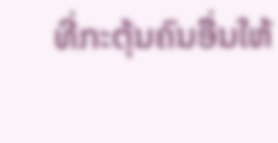ທີ່ກະຕຸ້ນຄົນອື່ນໃຫ້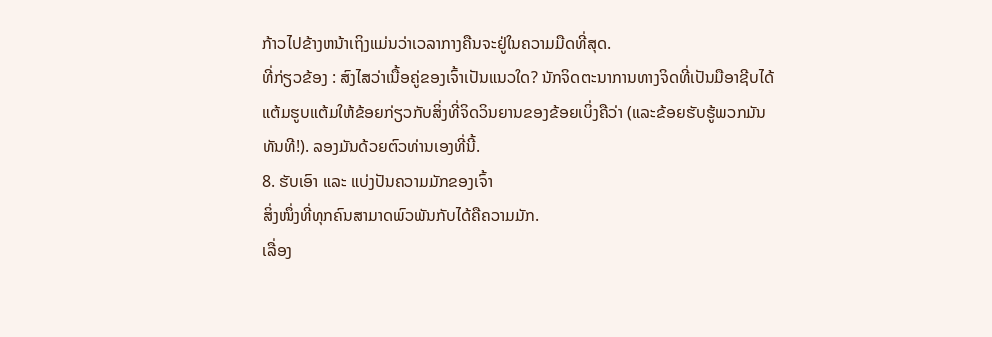ກ້າວໄປຂ້າງຫນ້າເຖິງແມ່ນວ່າເວລາກາງຄືນຈະຢູ່ໃນຄວາມມືດທີ່ສຸດ.
ທີ່ກ່ຽວຂ້ອງ : ສົງໄສວ່າເນື້ອຄູ່ຂອງເຈົ້າເປັນແນວໃດ? ນັກຈິດຕະນາການທາງຈິດທີ່ເປັນມືອາຊີບໄດ້ແຕ້ມຮູບແຕ້ມໃຫ້ຂ້ອຍກ່ຽວກັບສິ່ງທີ່ຈິດວິນຍານຂອງຂ້ອຍເບິ່ງຄືວ່າ (ແລະຂ້ອຍຮັບຮູ້ພວກມັນທັນທີ!). ລອງມັນດ້ວຍຕົວທ່ານເອງທີ່ນີ້.
8. ຮັບເອົາ ແລະ ແບ່ງປັນຄວາມມັກຂອງເຈົ້າ
ສິ່ງໜຶ່ງທີ່ທຸກຄົນສາມາດພົວພັນກັບໄດ້ຄືຄວາມມັກ.
ເລື່ອງ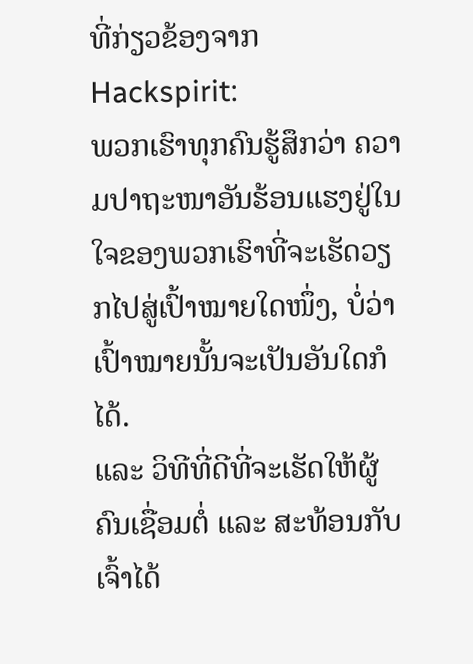ທີ່ກ່ຽວຂ້ອງຈາກ Hackspirit:
ພວກເຮົາທຸກຄົນຮູ້ສຶກວ່າ ຄວາມປາຖະໜາອັນຮ້ອນແຮງຢູ່ໃນໃຈຂອງພວກເຮົາທີ່ຈະເຮັດວຽກໄປສູ່ເປົ້າໝາຍໃດໜຶ່ງ, ບໍ່ວ່າເປົ້າໝາຍນັ້ນຈະເປັນອັນໃດກໍໄດ້.
ແລະ ວິທີທີ່ດີທີ່ຈະເຮັດໃຫ້ຜູ້ຄົນເຊື່ອມຕໍ່ ແລະ ສະທ້ອນກັບເຈົ້າໄດ້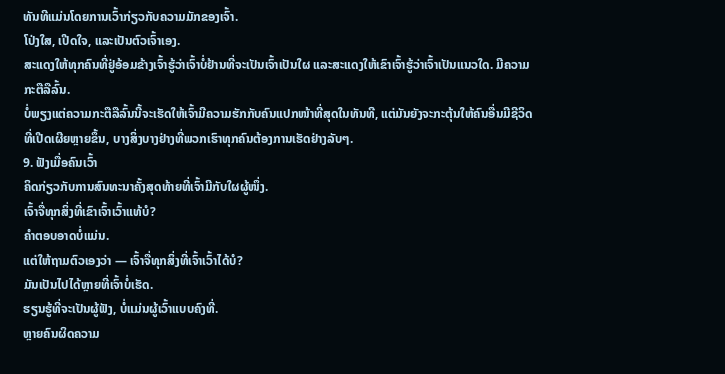ທັນທີແມ່ນໂດຍການເວົ້າກ່ຽວກັບຄວາມມັກຂອງເຈົ້າ.
ໂປ່ງໃສ, ເປີດໃຈ, ແລະເປັນຕົວເຈົ້າເອງ.
ສະແດງໃຫ້ທຸກຄົນທີ່ຢູ່ອ້ອມຂ້າງເຈົ້າຮູ້ວ່າເຈົ້າບໍ່ຢ້ານທີ່ຈະເປັນເຈົ້າເປັນໃຜ ແລະສະແດງໃຫ້ເຂົາເຈົ້າຮູ້ວ່າເຈົ້າເປັນແນວໃດ. ມີຄວາມກະຕືລືລົ້ນ.
ບໍ່ພຽງແຕ່ຄວາມກະຕືລືລົ້ນນີ້ຈະເຮັດໃຫ້ເຈົ້າມີຄວາມຮັກກັບຄົນແປກໜ້າທີ່ສຸດໃນທັນທີ, ແຕ່ມັນຍັງຈະກະຕຸ້ນໃຫ້ຄົນອື່ນມີຊີວິດທີ່ເປີດເຜີຍຫຼາຍຂຶ້ນ, ບາງສິ່ງບາງຢ່າງທີ່ພວກເຮົາທຸກຄົນຕ້ອງການເຮັດຢ່າງລັບໆ.
9. ຟັງເມື່ອຄົນເວົ້າ
ຄິດກ່ຽວກັບການສົນທະນາຄັ້ງສຸດທ້າຍທີ່ເຈົ້າມີກັບໃຜຜູ້ໜຶ່ງ.
ເຈົ້າຈື່ທຸກສິ່ງທີ່ເຂົາເຈົ້າເວົ້າແທ້ບໍ?
ຄຳຕອບອາດບໍ່ແມ່ນ.
ແຕ່ໃຫ້ຖາມຕົວເອງວ່າ — ເຈົ້າຈື່ທຸກສິ່ງທີ່ເຈົ້າເວົ້າໄດ້ບໍ?
ມັນເປັນໄປໄດ້ຫຼາຍທີ່ເຈົ້າບໍ່ເຮັດ.
ຮຽນຮູ້ທີ່ຈະເປັນຜູ້ຟັງ, ບໍ່ແມ່ນຜູ້ເວົ້າແບບຄົງທີ່.
ຫຼາຍຄົນຜິດຄວາມ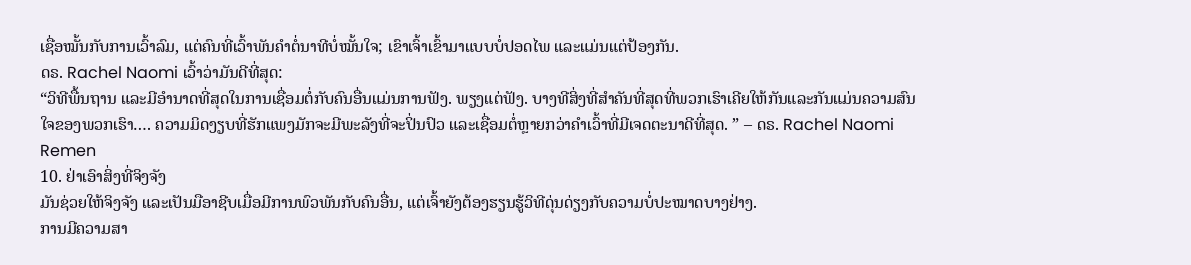ເຊື່ອໝັ້ນກັບການເວົ້າລົມ, ແຕ່ຄົນທີ່ເວົ້າພັນຄຳຕໍ່ນາທີບໍ່ໝັ້ນໃຈ; ເຂົາເຈົ້າເຂົ້າມາແບບບໍ່ປອດໄພ ແລະແມ່ນແຕ່ປ້ອງກັນ.
ດຣ. Rachel Naomi ເວົ້າວ່າມັນດີທີ່ສຸດ:
“ວິທີພື້ນຖານ ແລະມີອໍານາດທີ່ສຸດໃນການເຊື່ອມຕໍ່ກັບຄົນອື່ນແມ່ນການຟັງ. ພຽງແຕ່ຟັງ. ບາງທີສິ່ງທີ່ສໍາຄັນທີ່ສຸດທີ່ພວກເຮົາເຄີຍໃຫ້ກັນແລະກັນແມ່ນຄວາມສົນໃຈຂອງພວກເຮົາ…. ຄວາມມິດງຽບທີ່ຮັກແພງມັກຈະມີພະລັງທີ່ຈະປິ່ນປົວ ແລະເຊື່ອມຕໍ່ຫຼາຍກວ່າຄຳເວົ້າທີ່ມີເຈດຕະນາດີທີ່ສຸດ. ” – ດຣ. Rachel Naomi Remen
10. ຢ່າເອົາສິ່ງທີ່ຈິງຈັງ
ມັນຊ່ວຍໃຫ້ຈິງຈັງ ແລະເປັນມືອາຊີບເມື່ອມີການພົວພັນກັບຄົນອື່ນ, ແຕ່ເຈົ້າຍັງຕ້ອງຮຽນຮູ້ວິທີດຸ່ນດ່ຽງກັບຄວາມບໍ່ປະໝາດບາງຢ່າງ.
ການມີຄວາມສາ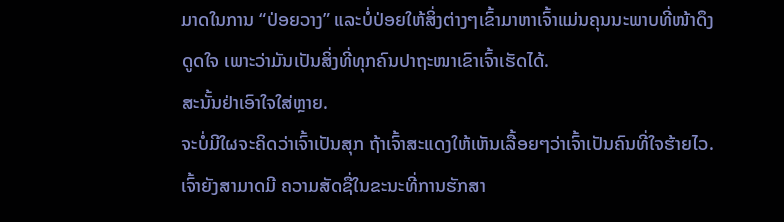ມາດໃນການ “ປ່ອຍວາງ” ແລະບໍ່ປ່ອຍໃຫ້ສິ່ງຕ່າງໆເຂົ້າມາຫາເຈົ້າແມ່ນຄຸນນະພາບທີ່ໜ້າດຶງດູດໃຈ ເພາະວ່າມັນເປັນສິ່ງທີ່ທຸກຄົນປາຖະໜາເຂົາເຈົ້າເຮັດໄດ້.
ສະນັ້ນຢ່າເອົາໃຈໃສ່ຫຼາຍ.
ຈະບໍ່ມີໃຜຈະຄິດວ່າເຈົ້າເປັນສຸກ ຖ້າເຈົ້າສະແດງໃຫ້ເຫັນເລື້ອຍໆວ່າເຈົ້າເປັນຄົນທີ່ໃຈຮ້າຍໄວ.
ເຈົ້າຍັງສາມາດມີ ຄວາມສັດຊື່ໃນຂະນະທີ່ການຮັກສາ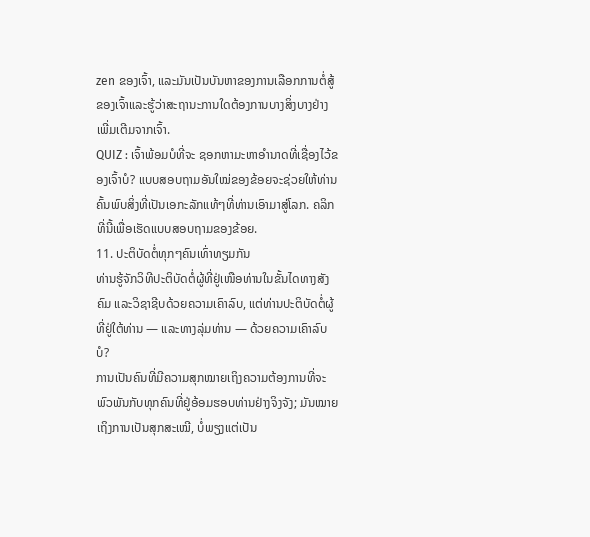zen ຂອງເຈົ້າ, ແລະມັນເປັນບັນຫາຂອງການເລືອກການຕໍ່ສູ້ຂອງເຈົ້າແລະຮູ້ວ່າສະຖານະການໃດຕ້ອງການບາງສິ່ງບາງຢ່າງເພີ່ມເຕີມຈາກເຈົ້າ.
QUIZ : ເຈົ້າພ້ອມບໍທີ່ຈະ ຊອກຫາມະຫາອຳນາດທີ່ເຊື່ອງໄວ້ຂອງເຈົ້າບໍ? ແບບສອບຖາມອັນໃໝ່ຂອງຂ້ອຍຈະຊ່ວຍໃຫ້ທ່ານຄົ້ນພົບສິ່ງທີ່ເປັນເອກະລັກແທ້ໆທີ່ທ່ານເອົາມາສູ່ໂລກ. ຄລິກທີ່ນີ້ເພື່ອເຮັດແບບສອບຖາມຂອງຂ້ອຍ.
11. ປະຕິບັດຕໍ່ທຸກໆຄົນເທົ່າທຽມກັນ
ທ່ານຮູ້ຈັກວິທີປະຕິບັດຕໍ່ຜູ້ທີ່ຢູ່ເໜືອທ່ານໃນຂັ້ນໄດທາງສັງຄົມ ແລະວິຊາຊີບດ້ວຍຄວາມເຄົາລົບ, ແຕ່ທ່ານປະຕິບັດຕໍ່ຜູ້ທີ່ຢູ່ໃຕ້ທ່ານ — ແລະທາງລຸ່ມທ່ານ — ດ້ວຍຄວາມເຄົາລົບບໍ?
ການເປັນຄົນທີ່ມີຄວາມສຸກໝາຍເຖິງຄວາມຕ້ອງການທີ່ຈະພົວພັນກັບທຸກຄົນທີ່ຢູ່ອ້ອມຮອບທ່ານຢ່າງຈິງຈັງ; ມັນໝາຍເຖິງການເປັນສຸກສະເໝີ, ບໍ່ພຽງແຕ່ເປັນ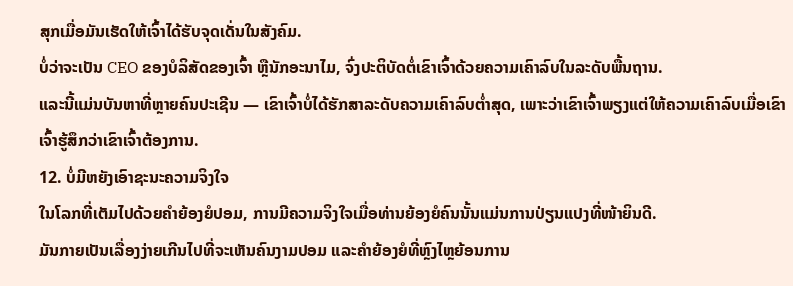ສຸກເມື່ອມັນເຮັດໃຫ້ເຈົ້າໄດ້ຮັບຈຸດເດັ່ນໃນສັງຄົມ.
ບໍ່ວ່າຈະເປັນ CEO ຂອງບໍລິສັດຂອງເຈົ້າ ຫຼືນັກອະນາໄມ, ຈົ່ງປະຕິບັດຕໍ່ເຂົາເຈົ້າດ້ວຍຄວາມເຄົາລົບໃນລະດັບພື້ນຖານ.
ແລະນີ້ແມ່ນບັນຫາທີ່ຫຼາຍຄົນປະເຊີນ — ເຂົາເຈົ້າບໍ່ໄດ້ຮັກສາລະດັບຄວາມເຄົາລົບຕໍ່າສຸດ, ເພາະວ່າເຂົາເຈົ້າພຽງແຕ່ໃຫ້ຄວາມເຄົາລົບເມື່ອເຂົາເຈົ້າຮູ້ສຶກວ່າເຂົາເຈົ້າຕ້ອງການ.
12. ບໍ່ມີຫຍັງເອົາຊະນະຄວາມຈິງໃຈ
ໃນໂລກທີ່ເຕັມໄປດ້ວຍຄຳຍ້ອງຍໍປອມ, ການມີຄວາມຈິງໃຈເມື່ອທ່ານຍ້ອງຍໍຄົນນັ້ນແມ່ນການປ່ຽນແປງທີ່ໜ້າຍິນດີ.
ມັນກາຍເປັນເລື່ອງງ່າຍເກີນໄປທີ່ຈະເຫັນຄົນງາມປອມ ແລະຄຳຍ້ອງຍໍທີ່ຫຼົງໄຫຼຍ້ອນການ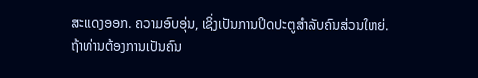ສະແດງອອກ. ຄວາມອົບອຸ່ນ, ເຊິ່ງເປັນການປິດປະຕູສໍາລັບຄົນສ່ວນໃຫຍ່.
ຖ້າທ່ານຕ້ອງການເປັນຄົນ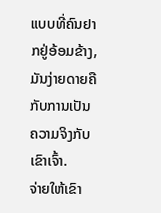ແບບທີ່ຄົນຢາກຢູ່ອ້ອມຂ້າງ, ມັນງ່າຍດາຍຄືກັບການເປັນຄວາມຈິງກັບເຂົາເຈົ້າ.
ຈ່າຍໃຫ້ເຂົາ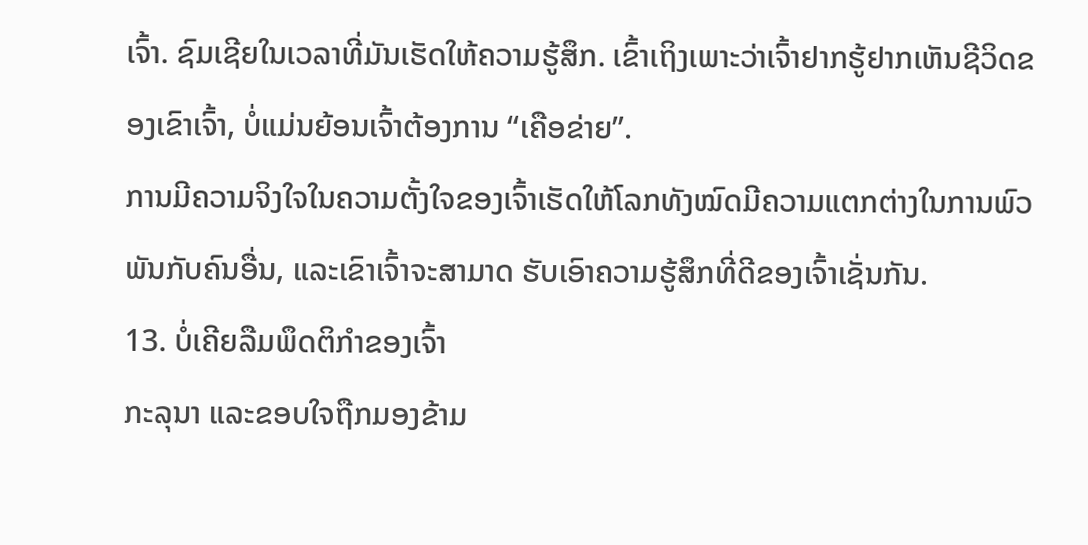ເຈົ້າ. ຊົມເຊີຍໃນເວລາທີ່ມັນເຮັດໃຫ້ຄວາມຮູ້ສຶກ. ເຂົ້າເຖິງເພາະວ່າເຈົ້າຢາກຮູ້ຢາກເຫັນຊີວິດຂອງເຂົາເຈົ້າ, ບໍ່ແມ່ນຍ້ອນເຈົ້າຕ້ອງການ “ເຄືອຂ່າຍ”.
ການມີຄວາມຈິງໃຈໃນຄວາມຕັ້ງໃຈຂອງເຈົ້າເຮັດໃຫ້ໂລກທັງໝົດມີຄວາມແຕກຕ່າງໃນການພົວພັນກັບຄົນອື່ນ, ແລະເຂົາເຈົ້າຈະສາມາດ ຮັບເອົາຄວາມຮູ້ສຶກທີ່ດີຂອງເຈົ້າເຊັ່ນກັນ.
13. ບໍ່ເຄີຍລືມພຶດຕິກຳຂອງເຈົ້າ
ກະລຸນາ ແລະຂອບໃຈຖືກມອງຂ້າມ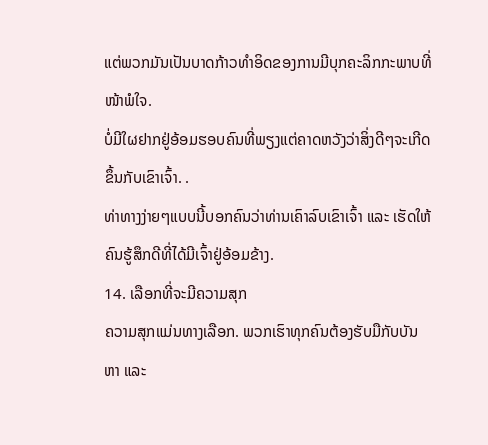ແຕ່ພວກມັນເປັນບາດກ້າວທຳອິດຂອງການມີບຸກຄະລິກກະພາບທີ່ໜ້າພໍໃຈ.
ບໍ່ມີໃຜຢາກຢູ່ອ້ອມຮອບຄົນທີ່ພຽງແຕ່ຄາດຫວັງວ່າສິ່ງດີໆຈະເກີດຂຶ້ນກັບເຂົາເຈົ້າ. .
ທ່າທາງງ່າຍໆແບບນີ້ບອກຄົນວ່າທ່ານເຄົາລົບເຂົາເຈົ້າ ແລະ ເຮັດໃຫ້ຄົນຮູ້ສຶກດີທີ່ໄດ້ມີເຈົ້າຢູ່ອ້ອມຂ້າງ.
14. ເລືອກທີ່ຈະມີຄວາມສຸກ
ຄວາມສຸກແມ່ນທາງເລືອກ. ພວກເຮົາທຸກຄົນຕ້ອງຮັບມືກັບບັນຫາ ແລະ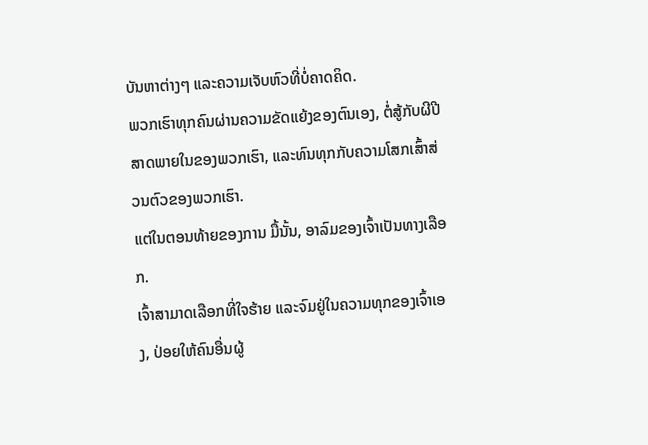ບັນຫາຕ່າງໆ ແລະຄວາມເຈັບຫົວທີ່ບໍ່ຄາດຄິດ.
ພວກເຮົາທຸກຄົນຜ່ານຄວາມຂັດແຍ້ງຂອງຕົນເອງ, ຕໍ່ສູ້ກັບຜີປີສາດພາຍໃນຂອງພວກເຮົາ, ແລະທົນທຸກກັບຄວາມໂສກເສົ້າສ່ວນຕົວຂອງພວກເຮົາ.
ແຕ່ໃນຕອນທ້າຍຂອງການ ມື້ນັ້ນ, ອາລົມຂອງເຈົ້າເປັນທາງເລືອກ.
ເຈົ້າສາມາດເລືອກທີ່ໃຈຮ້າຍ ແລະຈົມຢູ່ໃນຄວາມທຸກຂອງເຈົ້າເອງ, ປ່ອຍໃຫ້ຄົນອື່ນຜູ້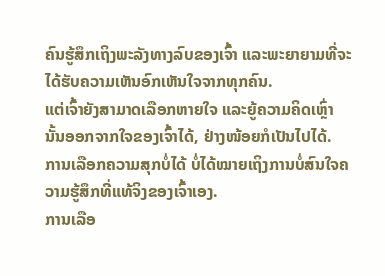ຄົນຮູ້ສຶກເຖິງພະລັງທາງລົບຂອງເຈົ້າ ແລະພະຍາຍາມທີ່ຈະໄດ້ຮັບຄວາມເຫັນອົກເຫັນໃຈຈາກທຸກຄົນ.
ແຕ່ເຈົ້າຍັງສາມາດເລືອກຫາຍໃຈ ແລະຍູ້ຄວາມຄິດເຫຼົ່ານັ້ນອອກຈາກໃຈຂອງເຈົ້າໄດ້, ຢ່າງໜ້ອຍກໍເປັນໄປໄດ້.
ການເລືອກຄວາມສຸກບໍ່ໄດ້ ບໍ່ໄດ້ໝາຍເຖິງການບໍ່ສົນໃຈຄວາມຮູ້ສຶກທີ່ແທ້ຈິງຂອງເຈົ້າເອງ.
ການເລືອ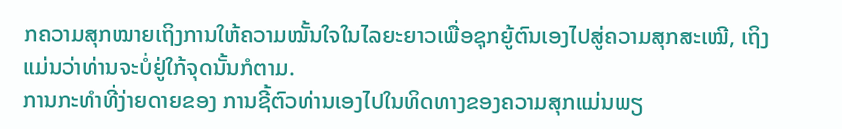ກຄວາມສຸກໝາຍເຖິງການໃຫ້ຄວາມໝັ້ນໃຈໃນໄລຍະຍາວເພື່ອຊຸກຍູ້ຕົນເອງໄປສູ່ຄວາມສຸກສະເໝີ, ເຖິງແມ່ນວ່າທ່ານຈະບໍ່ຢູ່ໃກ້ຈຸດນັ້ນກໍຕາມ.
ການກະທຳທີ່ງ່າຍດາຍຂອງ ການຊີ້ຕົວທ່ານເອງໄປໃນທິດທາງຂອງຄວາມສຸກແມ່ນພຽ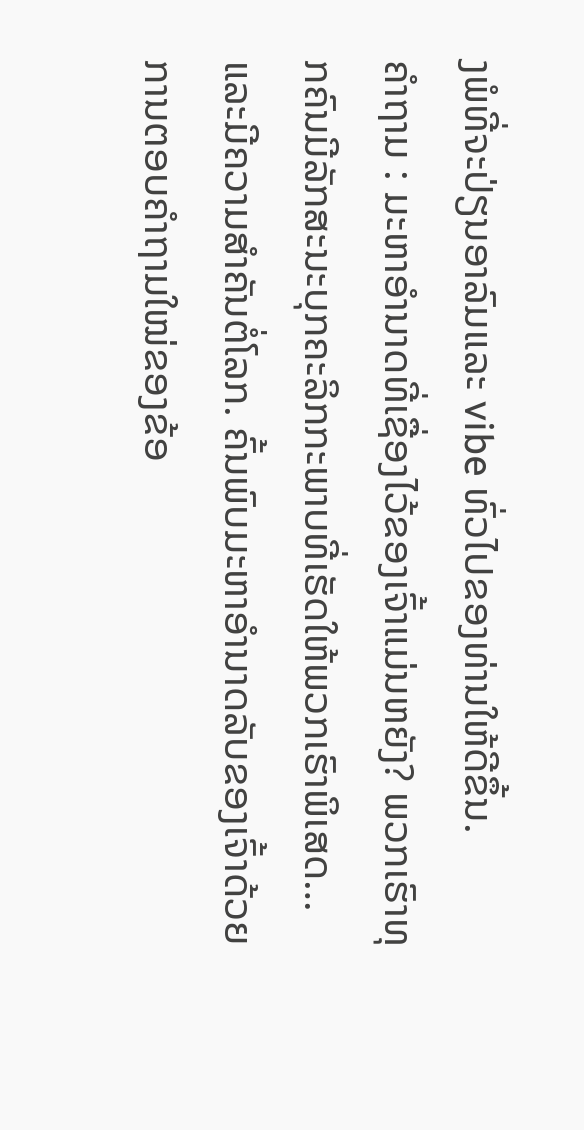ງພໍທີ່ຈະປ່ຽນອາລົມແລະ vibe ທົ່ວໄປຂອງທ່ານໃຫ້ດີຂຶ້ນ.
ຄໍາຖາມ : ມະຫາອຳນາດທີ່ເຊື່ອງໄວ້ຂອງເຈົ້າແມ່ນຫຍັງ? ພວກເຮົາທຸກຄົນມີລັກສະນະບຸກຄະລິກກະພາບທີ່ເຮັດໃຫ້ພວກເຮົາພິເສດ… ແລະມີຄວາມສໍາຄັນຕໍ່ໂລກ. ຄົ້ນພົບມະຫາອຳນາດລັບຂອງເຈົ້າດ້ວຍການຕອບຄຳຖາມໃໝ່ຂອງຂ້ອ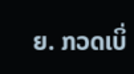ຍ. ກວດເບິ່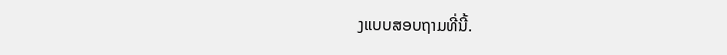ງແບບສອບຖາມທີ່ນີ້.